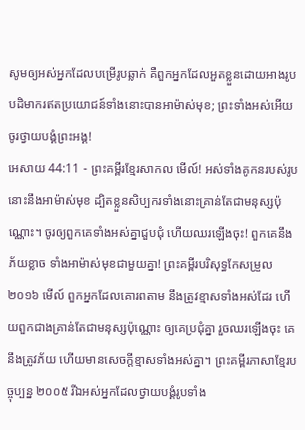សូមឲ្យអស់អ្នកដែលបម្រើរូបឆ្លាក់ គឺពួកអ្នកដែលអួតខ្លួនដោយអាងរូបបដិមាករឥតប្រយោជន៍ទាំងនោះបានអាម៉ាស់មុខ; ព្រះទាំងអស់អើយ ចូរថ្វាយបង្គំព្រះអង្គ!
អេសាយ 44:11 - ព្រះគម្ពីរខ្មែរសាកល មើល៍! អស់ទាំងគូកនរបស់រូបនោះនឹងអាម៉ាស់មុខ ដ្បិតខ្លួនសិប្បករទាំងនោះគ្រាន់តែជាមនុស្សប៉ុណ្ណោះ។ ចូរឲ្យពួកគេទាំងអស់គ្នាជួបជុំ ហើយឈរឡើងចុះ! ពួកគេនឹងភ័យខ្លាច ទាំងអាម៉ាស់មុខជាមួយគ្នា! ព្រះគម្ពីរបរិសុទ្ធកែសម្រួល ២០១៦ មើល៍ ពួកអ្នកដែលគោរពតាម នឹងត្រូវខ្មាសទាំងអស់ដែរ ហើយពួកជាងគ្រាន់តែជាមនុស្សប៉ុណ្ណោះ ឲ្យគេប្រជុំគ្នា រួចឈរឡើងចុះ គេនឹងត្រូវភ័យ ហើយមានសេចក្ដីខ្មាសទាំងអស់គ្នា។ ព្រះគម្ពីរភាសាខ្មែរបច្ចុប្បន្ន ២០០៥ រីឯអស់អ្នកដែលថ្វាយបង្គំរូបទាំង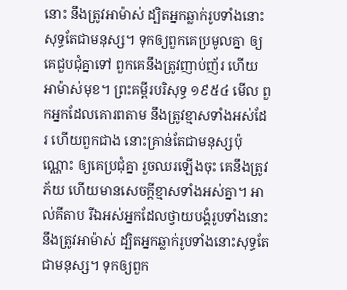នោះ នឹងត្រូវអាម៉ាស់ ដ្បិតអ្នកឆ្លាក់រូបទាំងនោះសុទ្ធតែជាមនុស្ស។ ទុកឲ្យពួកគេប្រមូលគ្នា ឲ្យគេជួបជុំគ្នាទៅ ពួកគេនឹងត្រូវញាប់ញ័រ ហើយអាម៉ាស់មុខ។ ព្រះគម្ពីរបរិសុទ្ធ ១៩៥៤ មើល ពួកអ្នកដែលគោរពតាម នឹងត្រូវខ្មាសទាំងអស់ដែរ ហើយពួកជាង នោះគ្រាន់តែជាមនុស្សប៉ុណ្ណោះ ឲ្យគេប្រជុំគ្នា រួចឈរឡើងចុះ គេនឹងត្រូវភ័យ ហើយមានសេចក្ដីខ្មាសទាំងអស់គ្នា។ អាល់គីតាប រីឯអស់អ្នកដែលថ្វាយបង្គំរូបទាំងនោះ នឹងត្រូវអាម៉ាស់ ដ្បិតអ្នកឆ្លាក់រូបទាំងនោះសុទ្ធតែជាមនុស្ស។ ទុកឲ្យពួក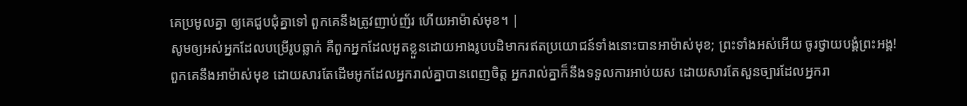គេប្រមូលគ្នា ឲ្យគេជួបជុំគ្នាទៅ ពួកគេនឹងត្រូវញាប់ញ័រ ហើយអាម៉ាស់មុខ។ |
សូមឲ្យអស់អ្នកដែលបម្រើរូបឆ្លាក់ គឺពួកអ្នកដែលអួតខ្លួនដោយអាងរូបបដិមាករឥតប្រយោជន៍ទាំងនោះបានអាម៉ាស់មុខ; ព្រះទាំងអស់អើយ ចូរថ្វាយបង្គំព្រះអង្គ!
ពួកគេនឹងអាម៉ាស់មុខ ដោយសារតែដើមអូកដែលអ្នករាល់គ្នាបានពេញចិត្ត អ្នករាល់គ្នាក៏នឹងទទួលការអាប់យស ដោយសារតែសួនច្បារដែលអ្នករា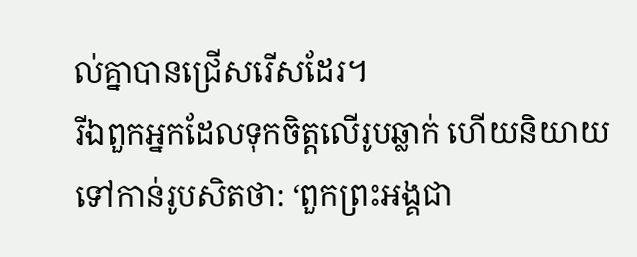ល់គ្នាបានជ្រើសរើសដែរ។
រីឯពួកអ្នកដែលទុកចិត្តលើរូបឆ្លាក់ ហើយនិយាយទៅកាន់រូបសិតថា: ‘ពួកព្រះអង្គជា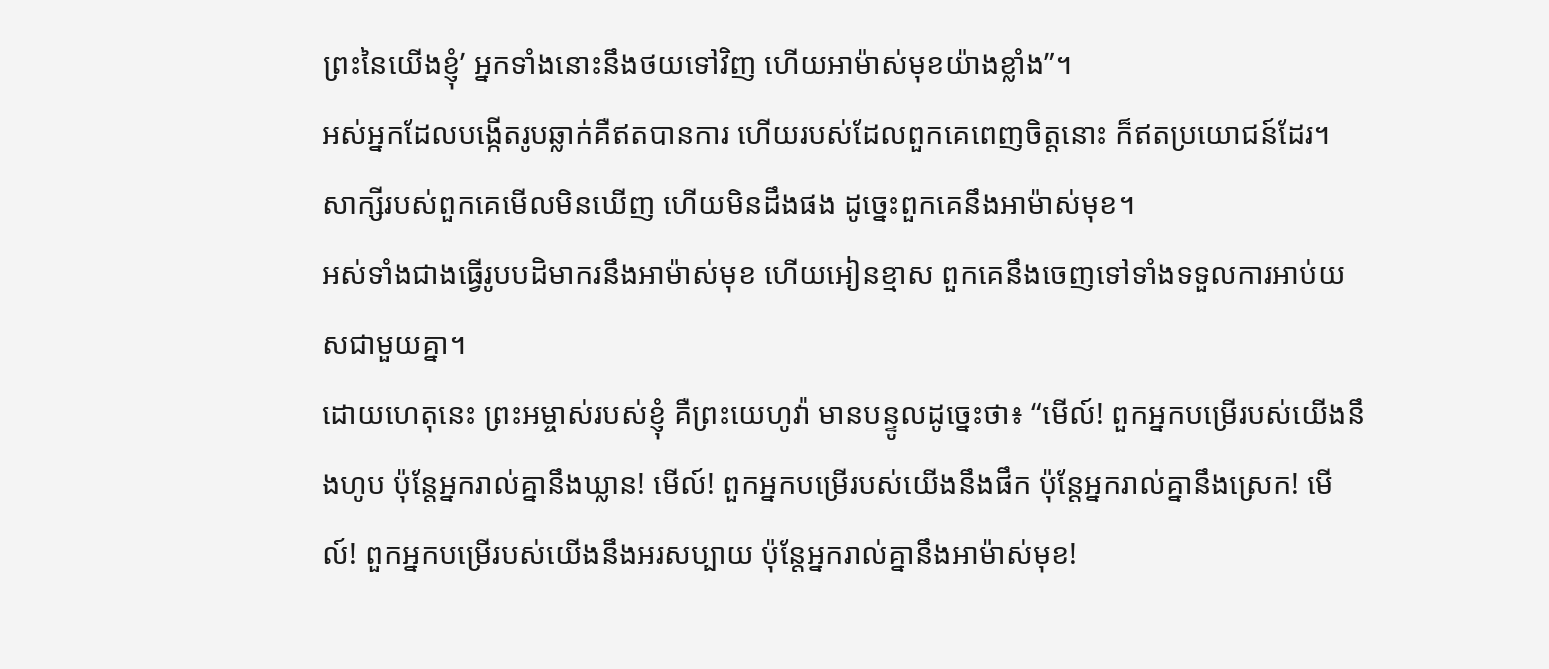ព្រះនៃយើងខ្ញុំ’ អ្នកទាំងនោះនឹងថយទៅវិញ ហើយអាម៉ាស់មុខយ៉ាងខ្លាំង”។
អស់អ្នកដែលបង្កើតរូបឆ្លាក់គឺឥតបានការ ហើយរបស់ដែលពួកគេពេញចិត្តនោះ ក៏ឥតប្រយោជន៍ដែរ។ សាក្សីរបស់ពួកគេមើលមិនឃើញ ហើយមិនដឹងផង ដូច្នេះពួកគេនឹងអាម៉ាស់មុខ។
អស់ទាំងជាងធ្វើរូបបដិមាករនឹងអាម៉ាស់មុខ ហើយអៀនខ្មាស ពួកគេនឹងចេញទៅទាំងទទួលការអាប់យសជាមួយគ្នា។
ដោយហេតុនេះ ព្រះអម្ចាស់របស់ខ្ញុំ គឺព្រះយេហូវ៉ា មានបន្ទូលដូច្នេះថា៖ “មើល៍! ពួកអ្នកបម្រើរបស់យើងនឹងហូប ប៉ុន្តែអ្នករាល់គ្នានឹងឃ្លាន! មើល៍! ពួកអ្នកបម្រើរបស់យើងនឹងផឹក ប៉ុន្តែអ្នករាល់គ្នានឹងស្រេក! មើល៍! ពួកអ្នកបម្រើរបស់យើងនឹងអរសប្បាយ ប៉ុន្តែអ្នករាល់គ្នានឹងអាម៉ាស់មុខ!